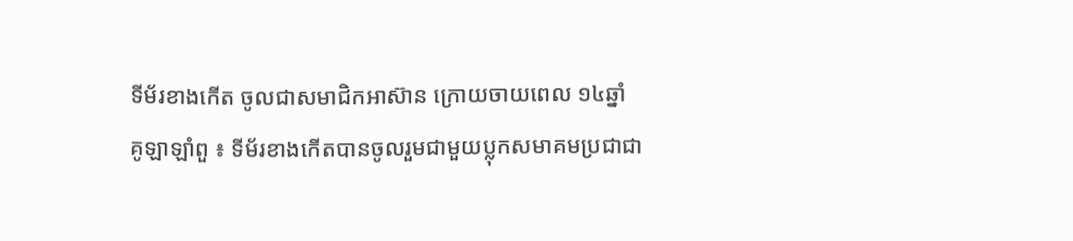ទីម័រខាងកើត ចូលជាសមាជិកអាស៊ាន ក្រោយចាយពេល ១៤ឆ្នាំ
គូឡាឡាំពួ ៖ ទីម័រខាងកើតបានចូលរួមជាមួយប្លុកសមាគមប្រជាជា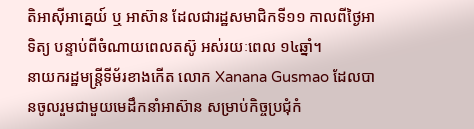តិអាស៊ីអាគ្នេយ៍ ឬ អាស៊ាន ដែលជារដ្ឋសមាជិកទី១១ កាលពីថ្ងៃអាទិត្យ បន្ទាប់ពីចំណាយពេលតស៊ូ អស់រយៈពេល ១៤ឆ្នាំ។
នាយករដ្ឋមន្ត្រីទីម័រខាងកើត លោក Xanana Gusmao ដែលបានចូលរួមជាមួយមេដឹកនាំអាស៊ាន សម្រាប់កិច្ចប្រជុំកំ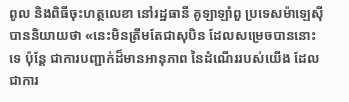ពូល និងពិធីចុះហត្ថលេខា នៅរដ្ឋធានី គូឡាឡាំពួ ប្រទេសម៉ាឡេស៊ី បាននិយាយថា «នេះមិនត្រឹមតែជាសុបិន ដែលសម្រេចបាននោះទេ ប៉ុន្តែ ជាការបញ្ជាក់ដ៏មានអានុភាព នៃដំណើររបស់យើង ដែលជាការ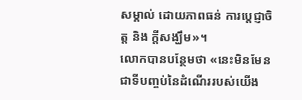សម្គាល់ ដោយភាពធន់ ការប្តេជ្ញាចិត្ត និង ក្តីសង្ឃឹម»។
លោកបានបន្ថែមថា «នេះមិនមែនជាទីបញ្ចប់នៃដំណើររបស់យើង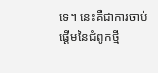ទេ។ នេះគឺជាការចាប់ផ្តើមនៃជំពូកថ្មី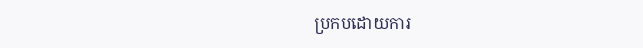ប្រកបដោយការ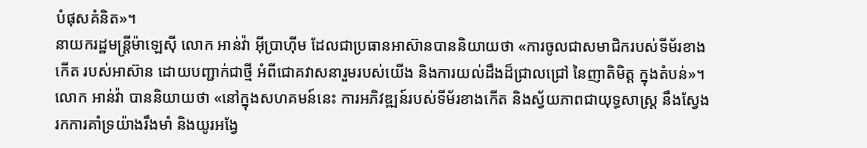បំផុសគំនិត»។
នាយករដ្ឋមន្ត្រីម៉ាឡេស៊ី លោក អាន់វ៉ា អ៊ីប្រាហ៊ីម ដែលជាប្រធានអាស៊ានបាននិយាយថា «ការចូលជាសមាជិករបស់ទីម័រខាងកើត របស់អាស៊ាន ដោយបញ្ជាក់ជាថ្មី អំពីជោគវាសនារួមរបស់យើង និងការយល់ដឹងដ៏ជ្រាលជ្រៅ នៃញាតិមិត្ត ក្នុងតំបន់»។
លោក អាន់វ៉ា បាននិយាយថា «នៅក្នុងសហគមន៍នេះ ការអភិវឌ្ឍន៍របស់ទីម័រខាងកើត និងស្វ័យភាពជាយុទ្ធសាស្រ្ត នឹងស្វែងរកការគាំទ្រយ៉ាងរឹងមាំ និងយូរអង្វែ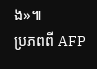ង»៕
ប្រភពពី AFP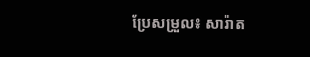ប្រែសម្រួល៖ សារ៉ាត